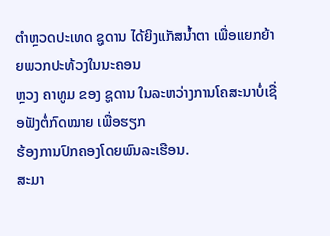ຕຳຫຼວດປະເທດ ຊູດານ ໄດ້ຍິງແກັສນ້ຳຕາ ເພື່ອແຍກຍ້າຍພວກປະທ້ວງໃນນະຄອນ
ຫຼວງ ຄາທູມ ຂອງ ຊູດານ ໃນລະຫວ່າງການໂຄສະນາບໍ່ເຊື່ອຟັງຕໍ່ກົດໝາຍ ເພື່ອຮຽກ
ຮ້ອງການປົກຄອງໂດຍພົນລະເຮືອນ.
ສະມາ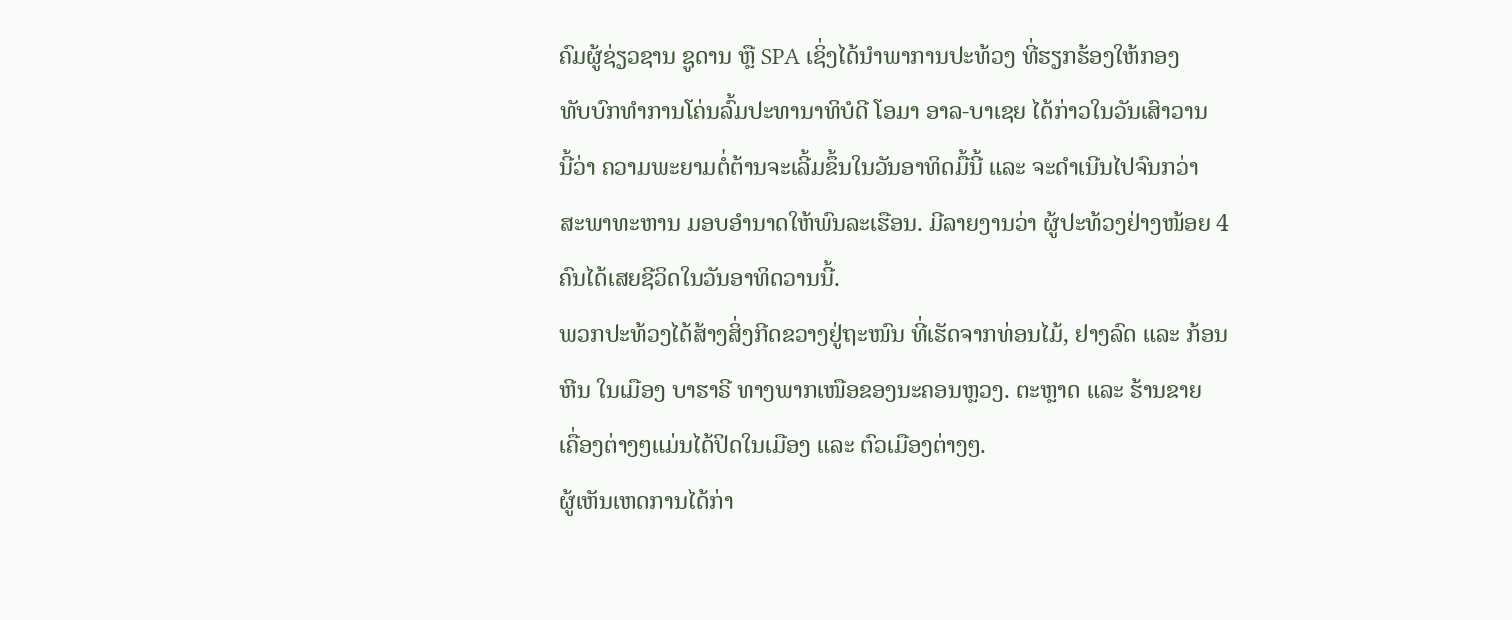ຄົມຜູ້ຊ່ຽວຊານ ຊູດານ ຫຼື SPA ເຊິ່ງໄດ້ນຳພາການປະທ້ວງ ທີ່ຮຽກຮ້ອງໃຫ້ກອງ
ທັບບົກທຳການໂຄ່ນລົ້ມປະທານາທິບໍດີ ໂອມາ ອາລ-ບາເຊຍ ໄດ້ກ່າວໃນວັນເສົາວານ
ນີ້ວ່າ ຄວາມພະຍາມຕໍ່ຕ້ານຈະເລີ້ມຂຶ້ນໃນວັນອາທິດມື້ນີ້ ແລະ ຈະດຳເນີນໄປຈົນກວ່າ
ສະພາທະຫານ ມອບອຳນາດໃຫ້ພົນລະເຮືອນ. ມີລາຍງານວ່າ ຜູ້ປະທ້ວງຢ່າງໜ້ອຍ 4
ຄົນໄດ້ເສຍຊີວິດໃນວັນອາທິດວານນີ້.
ພວກປະທ້ວງໄດ້ສ້າງສິ່ງກີດຂວາງຢູ່ຖະໜົນ ທີ່ເຮັດຈາກທ່ອນໄມ້, ຢາງລົດ ແລະ ກ້ອນ
ຫີນ ໃນເມືອງ ບາຮາຣີ ທາງພາກເໜືອຂອງນະຄອນຫຼວງ. ຕະຫຼາດ ແລະ ຮ້ານຂາຍ
ເຄື່ອງຕ່າງໆແມ່ນໄດ້ປິດໃນເມືອງ ແລະ ຕົວເມືອງຕ່າງໆ.
ຜູ້ເຫັນເຫດການໄດ້ກ່າ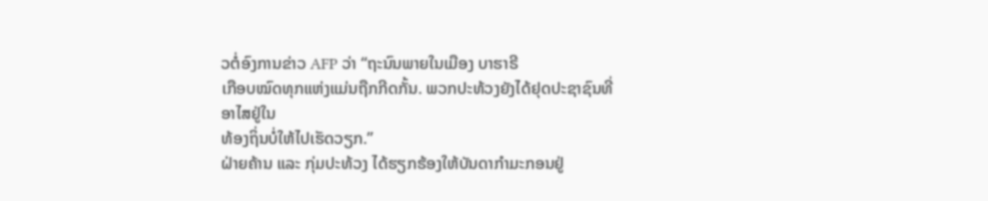ວຕໍ່ອົງການຂ່າວ AFP ວ່າ “ຖະນົນພາຍໃນເມືອງ ບາຮາຣີ
ເກືອບໝົດທຸກແຫ່ງແມ່ນຖືກກີດກັ້ນ. ພວກປະທ້ວງຍັງໄດ້ຢຸດປະຊາຊົນທີ່ອາໄສຢູ່ໃນ
ທ້ອງຖິ່ນບໍ່ໃຫ້ໄປເຮັດວຽກ.”
ຝ່າຍຄ້ານ ແລະ ກຸ່ມປະທ້ວງ ໄດ້ຮຽກຮ້ອງໃຫ້ບັນດາກຳມະກອນຢູ່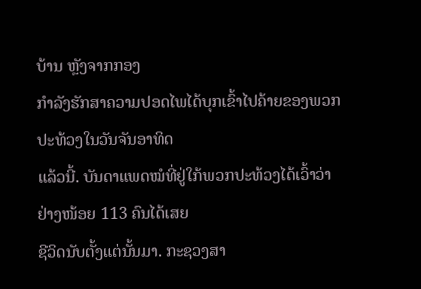ບ້ານ ຫຼັງຈາກກອງ
ກຳລັງຮັກສາຄວາມປອດໄພໄດ້ບຸກເຂົ້າໄປຄ້າຍຂອງພວກປະທ້ວງໃນວັນຈັນອາທິດ
ແລ້ວນີ້. ບັນດາແພດໝໍທີ່ຢູ່ໃກ້ພວກປະທ້ວງໄດ້ເວົ້າວ່າ ຢ່າງໜ້ອຍ 113 ຄົນໄດ້ເສຍ
ຊີວິດນັບຕັ້ງແຕ່ນັ້ນມາ. ກະຊວງສາ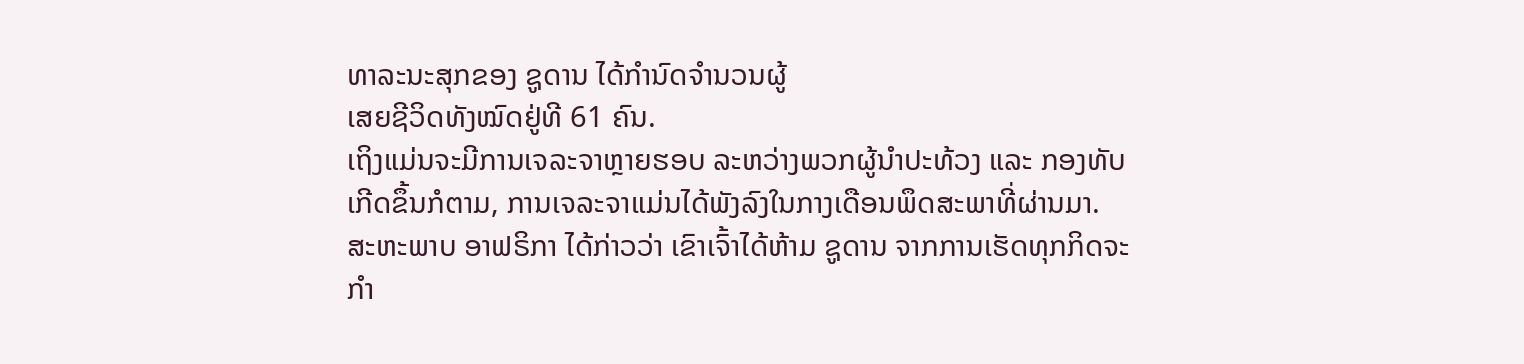ທາລະນະສຸກຂອງ ຊູດານ ໄດ້ກຳນົດຈຳນວນຜູ້
ເສຍຊີວິດທັງໝົດຢູ່ທີ 61 ຄົນ.
ເຖິງແມ່ນຈະມີການເຈລະຈາຫຼາຍຮອບ ລະຫວ່າງພວກຜູ້ນຳປະທ້ວງ ແລະ ກອງທັບ
ເກີດຂຶ້ນກໍຕາມ, ການເຈລະຈາແມ່ນໄດ້ພັງລົງໃນກາງເດືອນພຶດສະພາທີ່ຜ່ານມາ.
ສະຫະພາບ ອາຟຣິກາ ໄດ້ກ່າວວ່າ ເຂົາເຈົ້າໄດ້ຫ້າມ ຊູດານ ຈາກການເຮັດທຸກກິດຈະ
ກຳ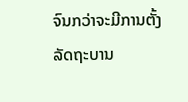ຈົນກວ່າຈະມີການຕັ້ງລັດຖະບານ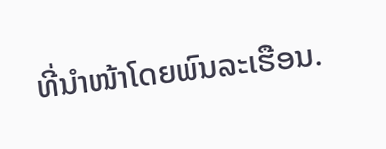ທີ່ນຳໜ້າໂດຍພົນລະເຮືອນ.